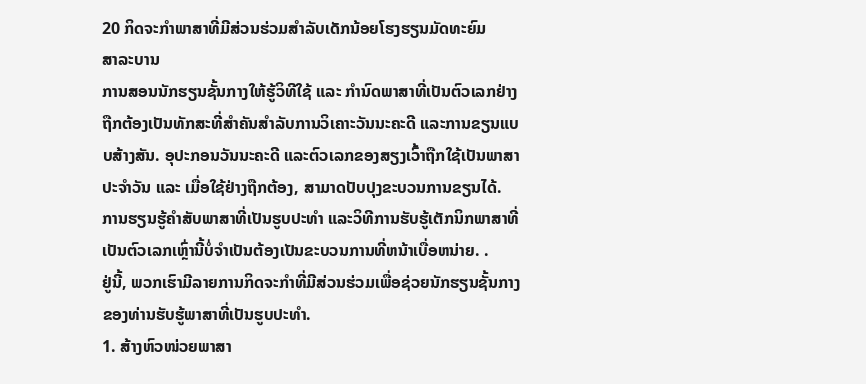20 ກິດຈະກໍາພາສາທີ່ມີສ່ວນຮ່ວມສໍາລັບເດັກນ້ອຍໂຮງຮຽນມັດທະຍົມ
ສາລະບານ
ການສອນນັກຮຽນຊັ້ນກາງໃຫ້ຮູ້ວິທີໃຊ້ ແລະ ກຳນົດພາສາທີ່ເປັນຕົວເລກຢ່າງຖືກຕ້ອງເປັນທັກສະທີ່ສຳຄັນສຳລັບການວິເຄາະວັນນະຄະດີ ແລະການຂຽນແບບສ້າງສັນ. ອຸປະກອນວັນນະຄະດີ ແລະຕົວເລກຂອງສຽງເວົ້າຖືກໃຊ້ເປັນພາສາປະຈໍາວັນ ແລະ ເມື່ອໃຊ້ຢ່າງຖືກຕ້ອງ, ສາມາດປັບປຸງຂະບວນການຂຽນໄດ້.
ການຮຽນຮູ້ຄໍາສັບພາສາທີ່ເປັນຮູບປະທໍາ ແລະວິທີການຮັບຮູ້ເຕັກນິກພາສາທີ່ເປັນຕົວເລກເຫຼົ່ານີ້ບໍ່ຈໍາເປັນຕ້ອງເປັນຂະບວນການທີ່ຫນ້າເບື່ອຫນ່າຍ. .
ຢູ່ນີ້, ພວກເຮົາມີລາຍການກິດຈະກຳທີ່ມີສ່ວນຮ່ວມເພື່ອຊ່ວຍນັກຮຽນຊັ້ນກາງຂອງທ່ານຮັບຮູ້ພາສາທີ່ເປັນຮູບປະທຳ.
1. ສ້າງຫົວໜ່ວຍພາສາ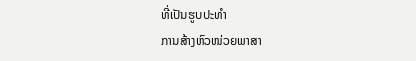ທີ່ເປັນຮູບປະທຳ
ການສ້າງຫົວໜ່ວຍພາສາ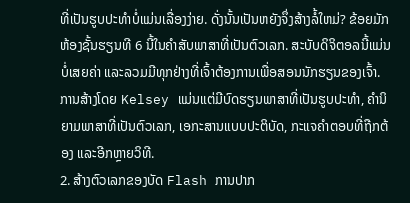ທີ່ເປັນຮູບປະທຳບໍ່ແມ່ນເລື່ອງງ່າຍ. ດັ່ງນັ້ນເປັນຫຍັງຈຶ່ງສ້າງລໍ້ໃຫມ່? ຂ້ອຍມັກຫ້ອງຊັ້ນຮຽນທີ 6 ນີ້ໃນຄຳສັບພາສາທີ່ເປັນຕົວເລກ. ສະບັບດິຈິຕອລນີ້ແມ່ນບໍ່ເສຍຄ່າ ແລະລວມມີທຸກຢ່າງທີ່ເຈົ້າຕ້ອງການເພື່ອສອນນັກຮຽນຂອງເຈົ້າ. ການສ້າງໂດຍ Kelsey ແມ່ນແຕ່ມີບົດຮຽນພາສາທີ່ເປັນຮູບປະທໍາ, ຄໍານິຍາມພາສາທີ່ເປັນຕົວເລກ, ເອກະສານແບບປະຕິບັດ, ກະແຈຄຳຕອບທີ່ຖືກຕ້ອງ ແລະອີກຫຼາຍວິທີ.
2. ສ້າງຕົວເລກຂອງບັດ Flash ການປາກ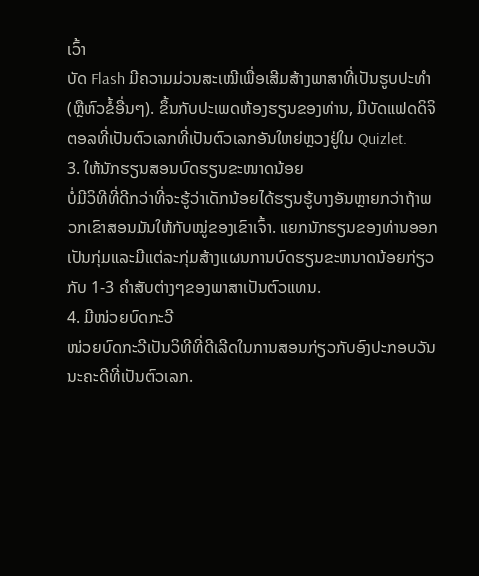ເວົ້າ
ບັດ Flash ມີຄວາມມ່ວນສະເໝີເພື່ອເສີມສ້າງພາສາທີ່ເປັນຮູບປະທໍາ (ຫຼືຫົວຂໍ້ອື່ນໆ). ຂຶ້ນກັບປະເພດຫ້ອງຮຽນຂອງທ່ານ, ມີບັດແຟດດິຈິຕອລທີ່ເປັນຕົວເລກທີ່ເປັນຕົວເລກອັນໃຫຍ່ຫຼວງຢູ່ໃນ Quizlet.
3. ໃຫ້ນັກຮຽນສອນບົດຮຽນຂະໜາດນ້ອຍ
ບໍ່ມີວິທີທີ່ດີກວ່າທີ່ຈະຮູ້ວ່າເດັກນ້ອຍໄດ້ຮຽນຮູ້ບາງອັນຫຼາຍກວ່າຖ້າພວກເຂົາສອນມັນໃຫ້ກັບໝູ່ຂອງເຂົາເຈົ້າ. ແຍກນັກຮຽນຂອງທ່ານອອກເປັນກຸ່ມແລະມີແຕ່ລະກຸ່ມສ້າງແຜນການບົດຮຽນຂະຫນາດນ້ອຍກ່ຽວກັບ 1-3 ຄໍາສັບຕ່າງໆຂອງພາສາເປັນຕົວແທນ.
4. ມີໜ່ວຍບົດກະວີ
ໜ່ວຍບົດກະວີເປັນວິທີທີ່ດີເລີດໃນການສອນກ່ຽວກັບອົງປະກອບວັນນະຄະດີທີ່ເປັນຕົວເລກ.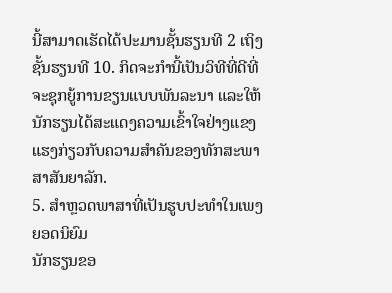ນີ້ສາມາດເຮັດໄດ້ປະມານຊັ້ນຮຽນທີ 2 ເຖິງຊັ້ນຮຽນທີ 10. ກິດຈະກຳນີ້ເປັນວິທີທີ່ດີທີ່ຈະຊຸກຍູ້ການຂຽນແບບພັນລະນາ ແລະໃຫ້ນັກຮຽນໄດ້ສະແດງຄວາມເຂົ້າໃຈຢ່າງແຂງແຮງກ່ຽວກັບຄວາມສຳຄັນຂອງທັກສະພາສາສັນຍາລັກ.
5. ສຳຫຼວດພາສາທີ່ເປັນຮູບປະທຳໃນເພງຍອດນິຍົມ
ນັກຮຽນຂອ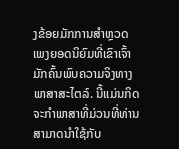ງຂ້ອຍມັກການສຳຫຼວດເພງຍອດນິຍົມທີ່ເຂົາເຈົ້າມັກຄົ້ນພົບຄວາມຈິງທາງພາສາສະໄຕລ໌. ນີ້ແມ່ນກິດຈະກໍາພາສາທີ່ມ່ວນທີ່ທ່ານສາມາດນໍາໃຊ້ກັບ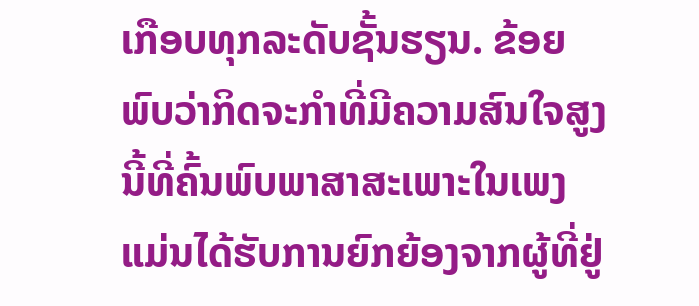ເກືອບທຸກລະດັບຊັ້ນຮຽນ. ຂ້ອຍພົບວ່າກິດຈະກຳທີ່ມີຄວາມສົນໃຈສູງນີ້ທີ່ຄົ້ນພົບພາສາສະເພາະໃນເພງແມ່ນໄດ້ຮັບການຍົກຍ້ອງຈາກຜູ້ທີ່ຢູ່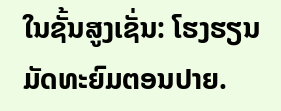ໃນຊັ້ນສູງເຊັ່ນ: ໂຮງຮຽນມັດທະຍົມຕອນປາຍ.